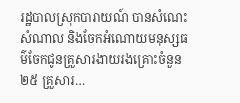រដ្ឋបាលស្រុកបារាយណ៍ បានសំណេះសំណាល និងចែកអំណោយមនុស្សធម៌ចែកជូនគ្រួសារងាយរងគ្រោះចំនួន២៥ គ្រួសារ…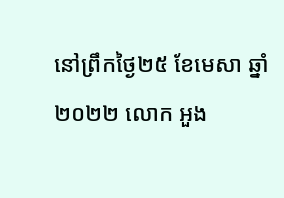នៅព្រឹកថ្ងៃ២៥ ខែមេសា ឆ្នាំ២០២២ លោក អួង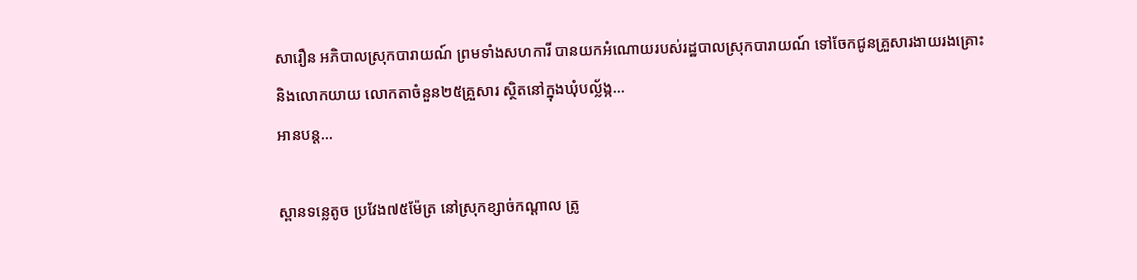សារឿន អភិបាលស្រុកបារាយណ៍ ព្រមទាំងសហការី បានយកអំណោយរបស់រដ្ឋបាលស្រុកបារាយណ៍ ទៅចែកជូនគ្រួសារងាយរងគ្រោះ និងលោកយាយ លោកតាចំនួន២៥គ្រួសារ ស្ថិតនៅក្នុងឃុំបល្ល័ង្ក…
អានបន្ត...

ស្ពានទន្លេតូច ប្រវែង៧៥ម៉ែត្រ នៅស្រុកខ្សាច់កណ្ដាល ត្រូ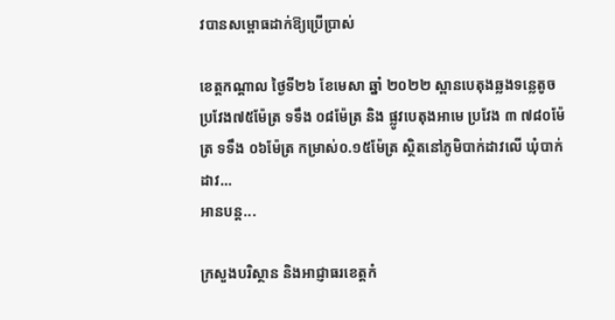វបានសម្ពោធដាក់ឱ្យប្រើប្រាស់

ខេត្តកណ្តាល ថ្ងៃទី២៦ ខែមេសា ឆ្នាំ ២០២២ ស្ពានបេតុងឆ្លងទន្លេតូច ប្រវែង៧៥ម៉ែត្រ ទទឹង ០៨ម៉ែត្រ និង ផ្លូវបេតុងអាមេ ប្រវែង ៣ ៧៨០ម៉ែត្រ ទទឹង ០៦ម៉ែត្រ កម្រាស់០.១៥ម៉ែត្រ ស្ថិតនៅភូមិបាក់ដាវលើ ឃុំបាក់ដាវ…
អានបន្ត...

ក្រសួងបរិស្ថាន និងអាជ្ញាធរខេត្តកំ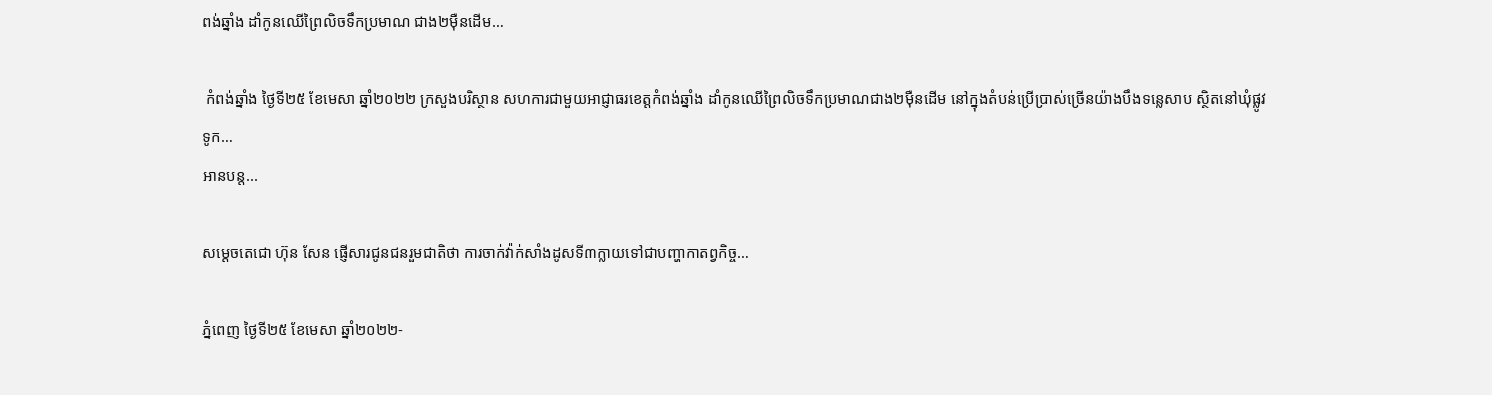ពង់ឆ្នាំង ដាំកូនឈើព្រៃលិចទឹកប្រមាណ ជាង២ម៉ឺនដើម…

 កំពង់ឆ្នាំង ថ្ងៃទី២៥ ខែមេសា ឆ្នាំ២០២២ ក្រសួងបរិស្ថាន សហការជាមួយអាជ្ញាធរខេត្តកំពង់ឆ្នាំង ដាំកូនឈើព្រៃលិចទឹកប្រមាណជាង២ម៉ឺនដើម នៅក្នុងតំបន់ប្រើប្រាស់ច្រើនយ៉ាងបឹងទន្លេសាប ស្ថិតនៅឃុំផ្លូវទូក…
អានបន្ត...

សម្ដេចតេជោ ហ៊ុន សែន ផ្ញើសារជូនជនរួមជាតិថា ការចាក់វ៉ាក់សាំងដូសទី៣ក្លាយទៅជាបញ្ហាកាតព្វកិច្ច…

ភ្នំពេញ ថ្ងៃទី២៥ ខែមេសា ឆ្នាំ២០២២-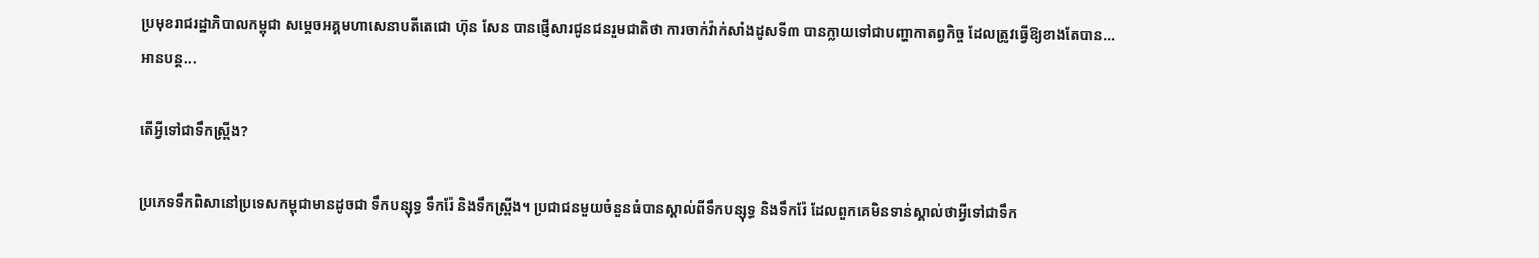ប្រមុខរាជរដ្ឋាភិបាលកម្ពុជា សម្ដេចអគ្គមហាសេនាបតីតេជោ ហ៊ុន សែន បានផ្ញើសារជូនជនរួមជាតិថា ការចាក់វ៉ាក់សាំងដូសទី៣ បានក្លាយទៅជាបញ្ហាកាតព្វកិច្ច ដែលត្រូវធ្វើឱ្យខាងតែបាន…
អានបន្ត...

តើអ្វីទៅជាទឹកស្ព្រីង?

ប្រភេទទឹកពិសានៅប្រទេសកម្ពុជាមានដូចជា ទឹកបន្សុទ្ធ ទឹករ៉ែ និងទឹកស្ព្រីង។ ប្រជាជនមួយចំនួនធំបានស្គាល់ពីទឹកបន្សុទ្ធ និងទឹករ៉ែ ដែលពួកគេមិនទាន់ស្គាល់ថាអ្វីទៅជាទឹក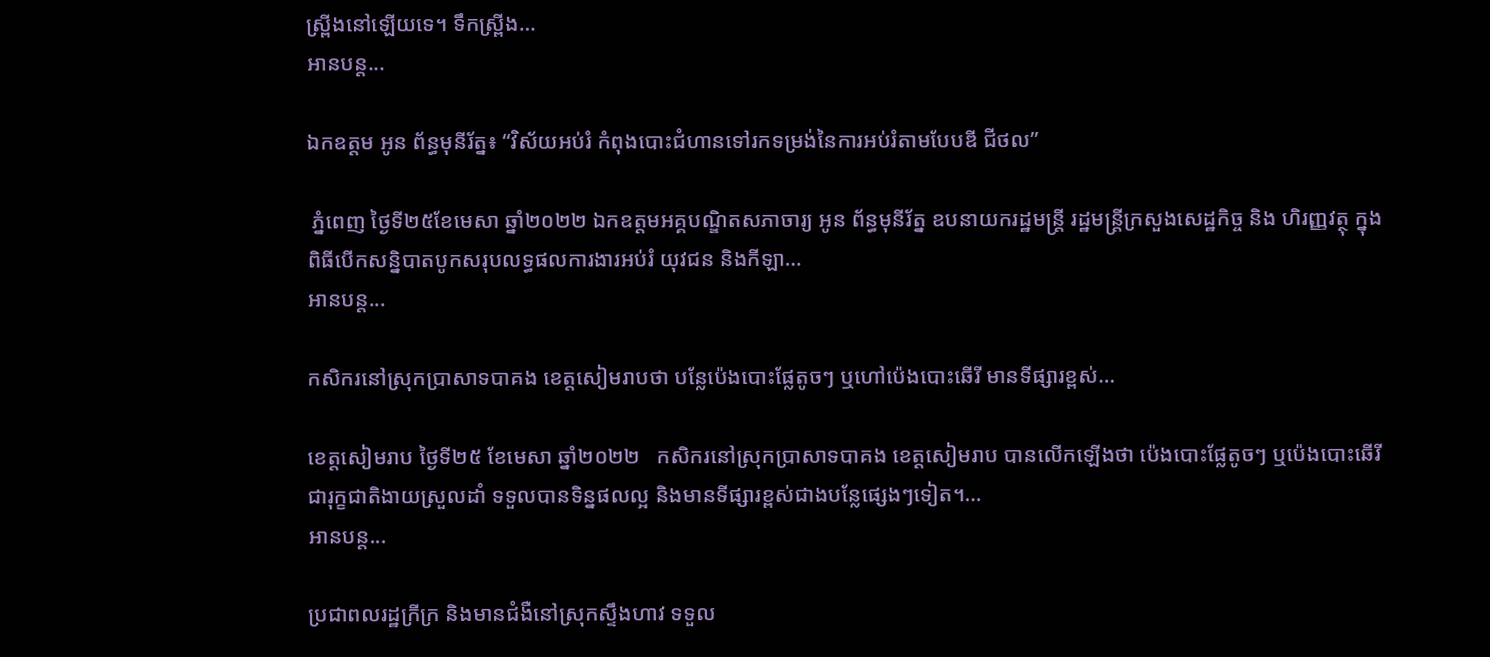ស្ព្រីងនៅឡើយទេ។ ទឹកស្ព្រីង…
អានបន្ត...

ឯកឧត្តម អូន ព័ន្ធមុនីរ័ត្ន៖ “វិស័យអប់រំ កំពុងបោះជំហានទៅរកទម្រង់នៃការអប់រំតាមបែបឌី ជីថល”

 ភ្នំពេញ ថ្ងៃទី២៥ខែមេសា ឆ្នាំ២០២២ ឯកឧត្តមអគ្គបណ្ឌិតសភាចារ្យ អូន ព័ន្ធមុនីរ័ត្ន ឧបនាយករដ្ឋមន្រ្តី រដ្ឋមន្រ្តីក្រសួងសេដ្ឋកិច្ច និង ហិរញ្ញវត្ថុ ក្នុងពិធីបើកសន្និបាតបូកសរុបលទ្ធផលការងារអប់រំ យុវជន និងកីឡា…
អានបន្ត...

កសិករនៅស្រុកប្រាសាទបាគង ខេត្តសៀមរាបថា បន្លែប៉េងបោះផ្លែតូចៗ ឬហៅប៉េងបោះឆើរី មានទីផ្សារខ្ពស់…

ខេត្តសៀមរាប ថ្ងៃទី២៥ ខែមេសា ឆ្នាំ២០២២   កសិករនៅស្រុកប្រាសាទបាគង ខេត្ដសៀមរាប បានលើកឡើងថា ប៉េងបោះផ្លែតូចៗ ឬប៉េងបោះឆើរី ជារុក្ខជាតិងាយស្រួលដាំ ទទួលបានទិន្នផលល្អ និងមានទីផ្សារខ្ពស់ជាងបន្លែផ្សេងៗទៀត។…
អានបន្ត...

ប្រជាពលរដ្ឋក្រីក្រ និងមានជំងឺនៅស្រុកស្ទឹងហាវ ទទួល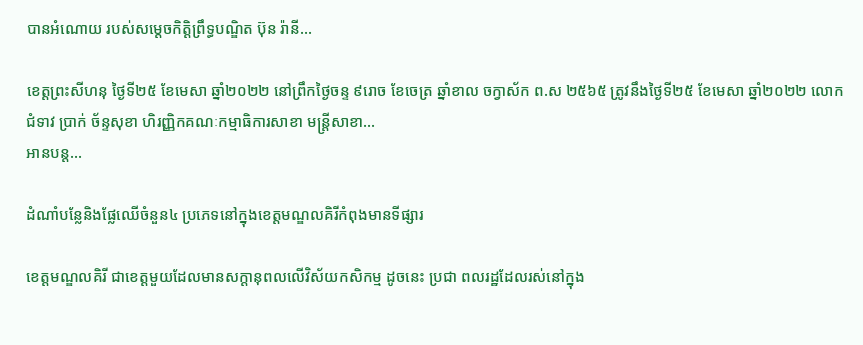បានអំណោយ របស់សម្តេចកិត្តិព្រឹទ្ធបណ្ឌិត ប៊ុន រ៉ានី…

ខេត្តព្រះសីហនុ ថ្ងៃទី២៥ ខែមេសា ឆ្នាំ២០២២ នៅព្រឹកថ្ងៃចន្ទ ៩រោច ខែចេត្រ ឆ្នាំខាល ចក្វាស័ក ព.ស ២៥៦៥ ត្រូវនឹងថ្ងៃទី២៥ ខែមេសា ឆ្នាំ២០២២ លោកជំទាវ ប្រាក់ ច័ន្ទសុខា ហិរញ្ញិកគណៈកម្មាធិការសាខា មន្ត្រីសាខា…
អានបន្ត...

ដំណាំបន្លែនិងផ្លែឈើចំនួន៤ ប្រភេទនៅក្នុងខេត្តមណ្ឌលគិរីកំពុងមានទីផ្សារ

ខេត្តមណ្ឌលគិរី ជាខេត្តមួយដែលមានសក្តានុពលលើវិស័យកសិកម្ម ដូចនេះ ប្រជា ពលរដ្ឋដែលរស់នៅក្នុង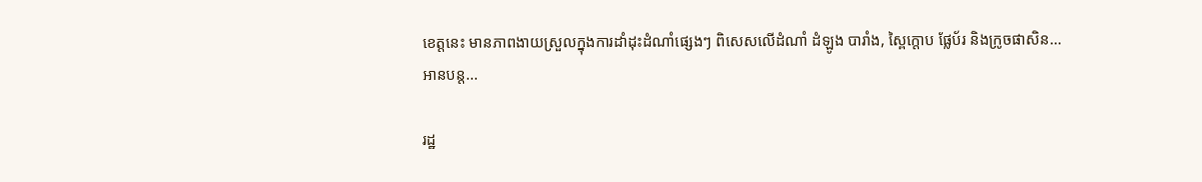ខេត្តនេះ មានភាពងាយស្រួលក្នុងការដាំដុះដំណាំផ្សេងៗ ពិសេសលើដំណាំ ដំឡូង បារាំង, ស្ពៃក្តោប ផ្លែប័រ និងក្រូចផាសិន…
អានបន្ត...

រដ្ឋ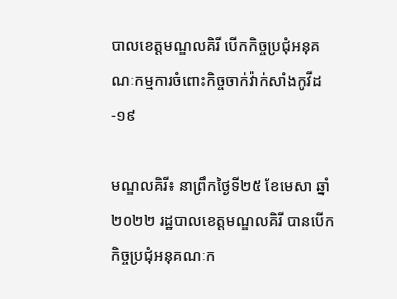បាលខេត្តមណ្ឌលគិរី បើកកិច្ចប្រជុំអនុគណៈកម្មការចំពោះកិច្ចចាក់វ៉ាក់សាំងកូវីដ-១៩

មណ្ឌលគិរី៖ នាព្រឹកថ្ងៃទី២៥ ខែមេសា ឆ្នាំ២០២២ រដ្ឋបាលខេត្តមណ្ឌលគិរី បានបើកកិច្ចប្រជុំអនុគណៈក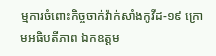ម្មការចំពោះកិច្ចចាក់វ៉ាក់សាំងកូវីដ-១៩ ក្រោមអធិបតីភាព ឯកឧត្តម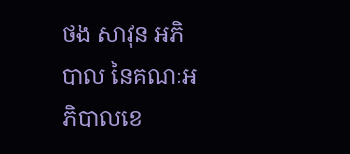ថង សាវុន អភិបាល នៃគណៈអភិបាលខេ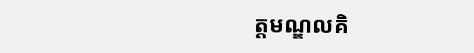ត្តមណ្ឌលគិ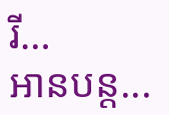រី…
អានបន្ត...